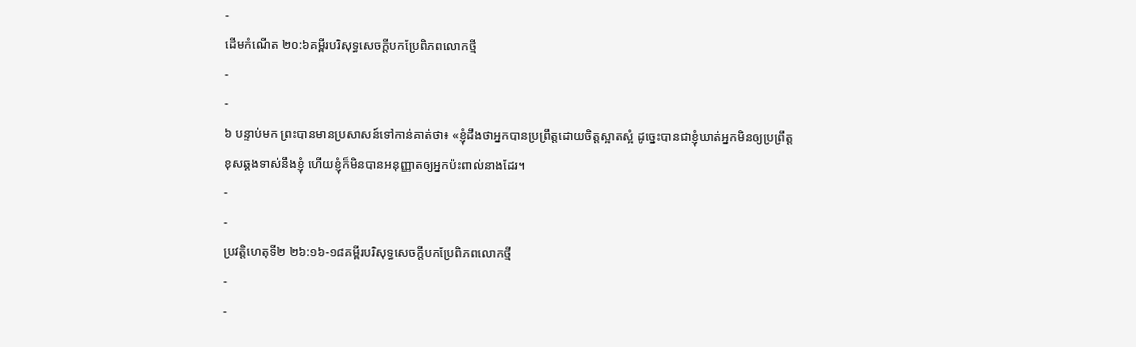-
ដើមកំណើត ២០:៦គម្ពីរបរិសុទ្ធសេចក្ដីបកប្រែពិភពលោកថ្មី
-
-
៦ បន្ទាប់មក ព្រះបានមានប្រសាសន៍ទៅកាន់គាត់ថា៖ «ខ្ញុំដឹងថាអ្នកបានប្រព្រឹត្តដោយចិត្តស្អាតស្អំ ដូច្នេះបានជាខ្ញុំឃាត់អ្នកមិនឲ្យប្រព្រឹត្តខុសឆ្គងទាស់នឹងខ្ញុំ ហើយខ្ញុំក៏មិនបានអនុញ្ញាតឲ្យអ្នកប៉ះពាល់នាងដែរ។
-
-
ប្រវត្តិហេតុទី២ ២៦:១៦-១៨គម្ពីរបរិសុទ្ធសេចក្ដីបកប្រែពិភពលោកថ្មី
-
-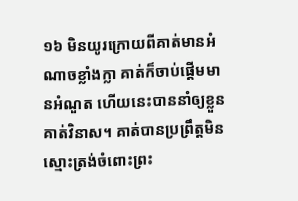១៦ មិនយូរក្រោយពីគាត់មានអំណាចខ្លាំងក្លា គាត់ក៏ចាប់ផ្ដើមមានអំណួត ហើយនេះបាននាំឲ្យខ្លួនគាត់វិនាស។ គាត់បានប្រព្រឹត្តមិនស្មោះត្រង់ចំពោះព្រះ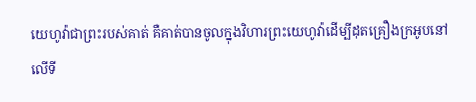យេហូវ៉ាជាព្រះរបស់គាត់ គឺគាត់បានចូលក្នុងវិហារព្រះយេហូវ៉ាដើម្បីដុតគ្រឿងក្រអូបនៅលើទី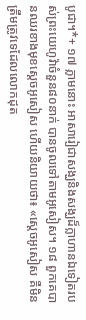បូជា។*+ ១៧ ភ្លាមនោះ អាសារៀជាសង្ឃនិងសង្ឃដ៏ក្លាហានឯទៀតរបស់ព្រះយេហូវ៉ាចំនួន៨០នាក់ បានចូលទៅតាមអូសៀស។ ១៨ ពួកគេបានឈរខាងមុខស្ដេចអូសៀស ហើយនិយាយថា៖ «ស្ដេចអូសៀស គឺមិនត្រឹមត្រូវទេដែលលោកដុត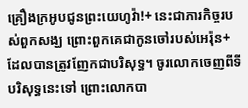គ្រឿងក្រអូបជូនព្រះយេហូវ៉ា!+ នេះជាភារកិច្ចរបស់ពួកសង្ឃ ព្រោះពួកគេជាកូនចៅរបស់អេរ៉ុន+ ដែលបានត្រូវញែកជាបរិសុទ្ធ។ ចូរលោកចេញពីទីបរិសុទ្ធនេះទៅ ព្រោះលោកបា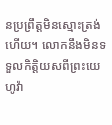នប្រព្រឹត្តមិនស្មោះត្រង់ហើយ។ លោកនឹងមិនទទួលកិត្តិយសពីព្រះយេហូវ៉ា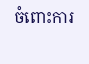ចំពោះការ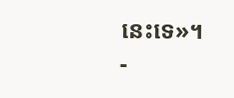នេះទេ»។
-